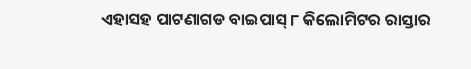ଏହାସହ ପାଟଣାଗଡ ବାଇପାସ୍ ୮ କିଲୋମିଟର ରାସ୍ତାର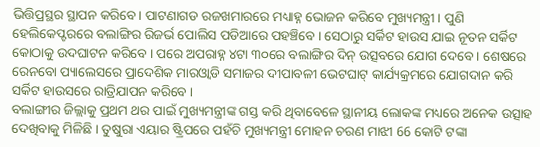ଭିତ୍ତିପ୍ରସ୍ଥର ସ୍ଥାପନ କରିବେ। ପାଟଣାଗଡ ରଜଖମାରରେ ମଧ୍ୟାହ୍ନ ଭୋଜନ କରିବେ ମୁଖ୍ୟମନ୍ତ୍ରୀ । ପୁଣି ହେଲିକେପ୍ଟରରେ ବଲାଙ୍ଗିର ରିଜର୍ଭ ପୋଲିସ ପଡିଆରେ ପହଞ୍ଚିବେ । ସେଠାରୁ ସର୍କିଟ ହାଉସ ଯାଇ ନୂତନ ସର୍କିଟ କୋଠାକୁ ଉଦଘାଟନ କରିବେ । ପରେ ଅପରାହ୍ନ ୪ଟା ୩୦ରେ ବଲାଙ୍ଗିର ଦିନ୍ ଉତ୍ସବରେ ଯୋଗ ଦେବେ । ଶେଷରେ ରେନବୋ ପ୍ୟାଲେସରେ ପ୍ରାଦେଶିକ ମାରଓ୍ବାଡି ସମାଜର ଦୀପାବଳୀ ଭେଟଘାଟ୍ କାର୍ଯ୍ୟକ୍ରମରେ ଯୋଗଦାନ କରି ସର୍କିଟ ହାଉସରେ ରାତ୍ରିଯାପନ କରିବେ ।
ବଲାଙ୍ଗୀର ଜିଲ୍ଲାକୁ ପ୍ରଥମ ଥର ପାଇଁ ମୁଖ୍ୟମନ୍ତ୍ରୀଙ୍କ ଗସ୍ତ କରି ଥିବାବେଳେ ସ୍ଥାନୀୟ ଲୋକଙ୍କ ମଧ୍ୟରେ ଅନେକ ଉତ୍ସାହ ଦେଖିବାକୁ ମିଳିଛି । ତୁଷୁରା ଏୟାର ଷ୍ଟ୍ରିପରେ ପହଁଚି ମୁଖ୍ୟମନ୍ତ୍ରୀ ମୋହନ ଚରଣ ମାଝୀ 66 କୋଟି ଟଙ୍କା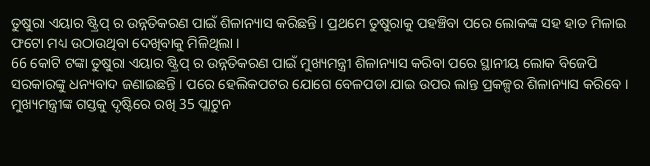ତୁଷୁରା ଏୟାର ଷ୍ଟ୍ରିପ୍ ର ଉନ୍ନତିକରଣ ପାଇଁ ଶିଳାନ୍ୟାସ କରିଛନ୍ତି । ପ୍ରଥମେ ତୁଷୁରାକୁ ପହଞ୍ଚିବା ପରେ ଲୋକଙ୍କ ସହ ହାତ ମିଳାଇ ଫଟୋ ମଧ୍ୟ ଉଠାଉଥିବା ଦେଖିବାକୁ ମିଳିଥିଲା ।
66 କୋଟି ଟଙ୍କା ତୁଷୁରା ଏୟାର ଷ୍ଟ୍ରିପ୍ ର ଉନ୍ନତିକରଣ ପାଇଁ ମୁଖ୍ୟମନ୍ତ୍ରୀ ଶିଳାନ୍ୟାସ କରିବା ପରେ ସ୍ଥାନୀୟ ଲୋକ ବିଜେପି ସରକାରଙ୍କୁ ଧନ୍ୟବାଦ ଜଣାଇଛନ୍ତି । ପରେ ହେଲିକପଟର ଯୋଗେ ବେଳପଡା ଯାଇ ଉପର ଲାନ୍ତ ପ୍ରକଳ୍ପର ଶିଳାନ୍ୟାସ କରିବେ । ମୁଖ୍ୟମନ୍ତ୍ରୀଙ୍କ ଗସ୍ତକୁ ଦୃଷ୍ଟିରେ ରଖି 35 ପ୍ଲାଟୁନ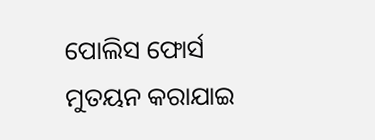ପୋଲିସ ଫୋର୍ସ ମୁତୟନ କରାଯାଇ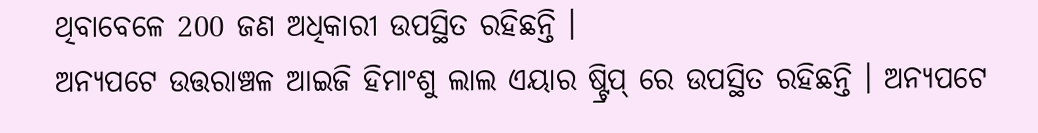ଥିବାବେଳେ 200 ଜଣ ଅଧିକାରୀ ଉପସ୍ଥିତ ରହିଛନ୍ତି ।
ଅନ୍ୟପଟେ ଉତ୍ତରାଞ୍ଚଳ ଆଇଜି ହିମାଂଶୁ ଲାଲ ଏୟାର ଷ୍ଟ୍ରିପ୍ ରେ ଉପସ୍ଥିତ ରହିଛନ୍ତି । ଅନ୍ୟପଟେ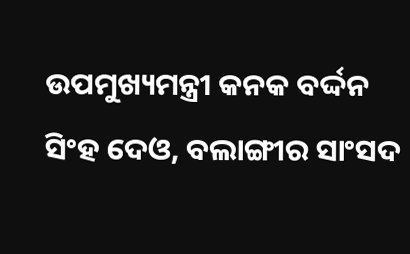ଉପମୁଖ୍ୟମନ୍ତ୍ରୀ କନକ ବର୍ଦ୍ଦନ ସିଂହ ଦେଓ, ବଲାଙ୍ଗୀର ସାଂସଦ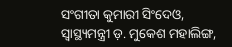ସଂଗୀତା କୁମାରୀ ସିଂଦେଓ, ସ୍ୱାସ୍ଥ୍ୟମନ୍ତ୍ରୀ ଡ଼. ମୁକେଶ ମହାଲିଙ୍ଗ,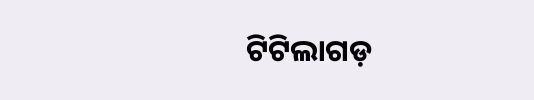ଟିଟିଲାଗଡ଼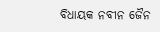ବିଧାୟକ ନବୀନ ଜୈନ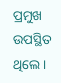ପ୍ରମୁଖ ଉପସ୍ଥିତ ଥିଲେ ।